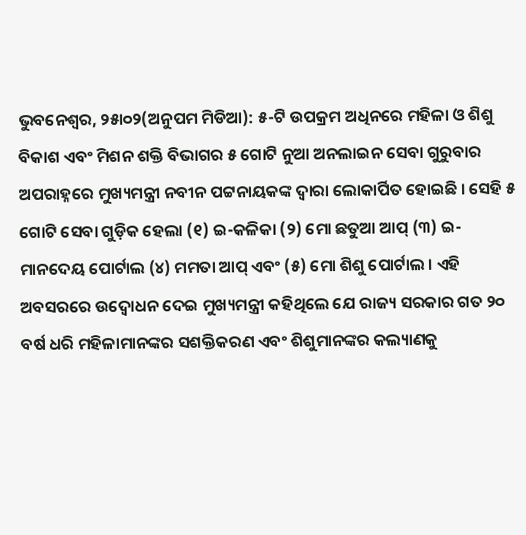ଭୁବନେଶ୍ୱର, ୨୫ା୦୨(ଅନୁପମ ମିଡିଆ): ୫-ଟି ଉପକ୍ରମ ଅଧିନରେ ମହିଳା ଓ ଶିଶୁ ବିକାଶ ଏବଂ ମିଶନ ଶକ୍ତି ବିଭାଗର ୫ ଗୋଟି ନୁଆ ଅନଲାଇନ ସେବା ଗୁରୁବାର ଅପରାହ୍ନରେ ମୁଖ୍ୟମନ୍ତ୍ରୀ ନବୀନ ପଟ୍ଟନାୟକଙ୍କ ଦ୍ୱାରା ଲୋକାର୍ପିତ ହୋଇଛି । ସେହି ୫ ଗୋଟି ସେବା ଗୁଡ଼ିକ ହେଲା (୧) ଇ-କଳିକା (୨) ମୋ ଛତୁଆ ଆପ୍ (୩) ଇ-ମାନଦେୟ ପୋର୍ଟାଲ (୪) ମମତା ଆପ୍ ଏବଂ (୫) ମୋ ଶିଶୁ ପୋର୍ଟାଲ । ଏହି ଅବସରରେ ଉଦ୍ବୋଧନ ଦେଇ ମୁଖ୍ୟମନ୍ତ୍ରୀ କହିଥିଲେ ଯେ ରାଜ୍ୟ ସରକାର ଗତ ୨୦ ବର୍ଷ ଧରି ମହିଳାମାନଙ୍କର ସଶକ୍ତିକରଣ ଏବଂ ଶିଶୁମାନଙ୍କର କଲ୍ୟାଣକୁ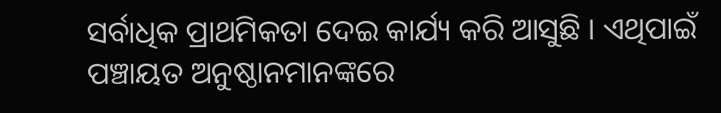ସର୍ବାଧିକ ପ୍ରାଥମିକତା ଦେଇ କାର୍ଯ୍ୟ କରି ଆସୁଛି । ଏଥିପାଇଁ ପଞ୍ଚାୟତ ଅନୁଷ୍ଠାନମାନଙ୍କରେ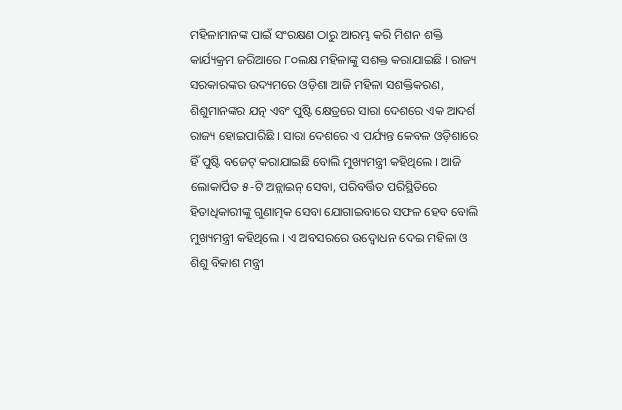ମହିଳାମାନଙ୍କ ପାଇଁ ସଂରକ୍ଷଣ ଠାରୁ ଆରମ୍ଭ କରି ମିଶନ ଶକ୍ତି କାର୍ଯ୍ୟକ୍ରମ ଜରିଆରେ ୮୦ଲକ୍ଷ ମହିଳାଙ୍କୁ ସଶକ୍ତ କରାଯାଇଛି । ରାଜ୍ୟ ସରକାରଙ୍କର ଉଦ୍ୟମରେ ଓଡ଼ିଶା ଆଜି ମହିଳା ସଶକ୍ତିକରଣ, ଶିଶୁମାନଙ୍କର ଯତ୍ନ ଏବଂ ପୁଷ୍ଟି କ୍ଷେତ୍ରରେ ସାରା ଦେଶରେ ଏକ ଆଦର୍ଶ ରାଜ୍ୟ ହୋଇପାରିଛି । ସାରା ଦେଶରେ ଏ ପର୍ଯ୍ୟନ୍ତ କେବଳ ଓଡ଼ିଶାରେ ହିଁ ପୁଷ୍ଟି ବଜେଟ୍ କରାଯାଇଛି ବୋଲି ମୁଖ୍ୟମନ୍ତ୍ରୀ କହିଥିଲେ । ଆଜି ଲୋକାର୍ପିତ ୫-ଟି ଅନ୍ଲାଇନ୍ ସେବା, ପରିବର୍ତ୍ତିତ ପରିସ୍ଥିତିରେ ହିତାଧିକାରୀଙ୍କୁ ଗୁଣାତ୍ମକ ସେବା ଯୋଗାଇବାରେ ସଫଳ ହେବ ବୋଲି ମୁଖ୍ୟମନ୍ତ୍ରୀ କହିଥିଲେ । ଏ ଅବସରରେ ଉଦ୍ବୋଧନ ଦେଇ ମହିଳା ଓ ଶିଶୁ ବିକାଶ ମନ୍ତ୍ରୀ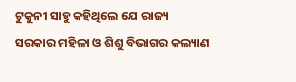ଟୁକୁନୀ ସାହୁ କହିଥିଲେ ଯେ ରାଜ୍ୟ ସରକାର ମହିଳା ଓ ଶିଶୁ ବିଭାଗର କଲ୍ୟାଣ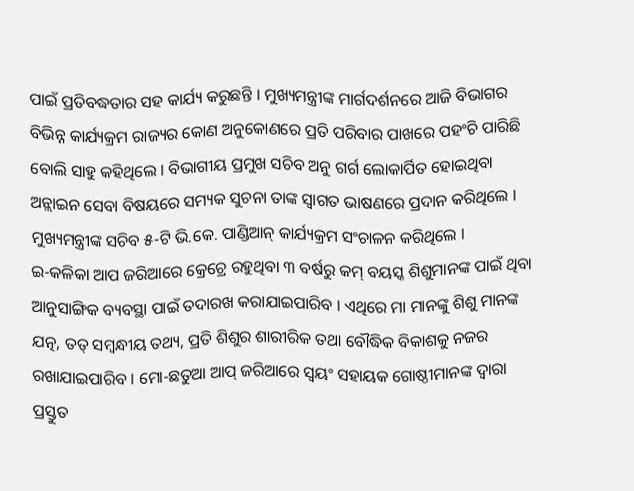ପାଇଁ ପ୍ରତିବଦ୍ଧତାର ସହ କାର୍ଯ୍ୟ କରୁଛନ୍ତି । ମୁଖ୍ୟମନ୍ତ୍ରୀଙ୍କ ମାର୍ଗଦର୍ଶନରେ ଆଜି ବିଭାଗର ବିଭିନ୍ନ କାର୍ଯ୍ୟକ୍ରମ ରାଜ୍ୟର କୋଣ ଅନୁକୋଣରେ ପ୍ରତି ପରିବାର ପାଖରେ ପହଂଚି ପାରିଛି ବୋଲି ସାହୁ କହିଥିଲେ । ବିଭାଗୀୟ ପ୍ରମୁଖ ସଚିବ ଅନୁ ଗର୍ଗ ଲୋକାର୍ପିତ ହୋଇଥିବା ଅନ୍ଲାଇନ ସେବା ବିଷୟରେ ସମ୍ୟକ ସୁଚନା ତାଙ୍କ ସ୍ୱାଗତ ଭାଷଣରେ ପ୍ରଦାନ କରିଥିଲେ । ମୁଖ୍ୟମନ୍ତ୍ରୀଙ୍କ ସଚିବ ୫-ଟି ଭି.କେ. ପାଣ୍ଡିଆନ୍ କାର୍ଯ୍ୟକ୍ରମ ସଂଚାଳନ କରିଥିଲେ ।
ଇ-କଳିକା ଆପ ଜରିଆରେ କ୍ରେଚ୍ରେ ରହୁଥିବା ୩ ବର୍ଷରୁ କମ୍ ବୟସ୍କ ଶିଶୁମାନଙ୍କ ପାଇଁ ଥିବା ଆନୁସାଙ୍ଗିକ ବ୍ୟବସ୍ଥା ପାଇଁ ତଦାରଖ କରାଯାଇପାରିବ । ଏଥିରେ ମା ମାନଙ୍କୁ ଶିଶୁ ମାନଙ୍କ ଯତ୍ନ, ତତ୍ ସମ୍ବନ୍ଧୀୟ ତଥ୍ୟ, ପ୍ରତି ଶିଶୁର ଶାରୀରିକ ତଥା ବୌଦ୍ଧିକ ବିକାଶକୁ ନଜର ରଖାଯାଇପାରିବ । ମୋ-ଛତୁଆ ଆପ୍ ଜରିଆରେ ସ୍ୱୟଂ ସହାୟକ ଗୋଷ୍ଠୀମାନଙ୍କ ଦ୍ୱାରା ପ୍ରସ୍ତୁତ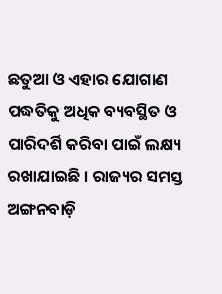ଛତୁଆ ଓ ଏହାର ଯୋଗାଣ ପଦ୍ଧତିକୁ ଅଧିକ ବ୍ୟବସ୍ଥିତ ଓ ପାରିଦର୍ଶି କରିବା ପାଇଁ ଲକ୍ଷ୍ୟ ରଖାଯାଇଛି । ରାଜ୍ୟର ସମସ୍ତ ଅଙ୍ଗନବାଡ଼ି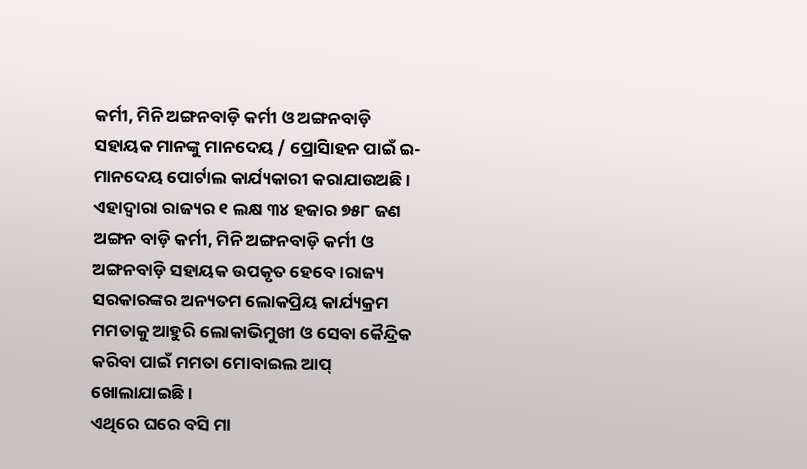କର୍ମୀ, ମିନି ଅଙ୍ଗନବାଡ଼ି କର୍ମୀ ଓ ଅଙ୍ଗନବାଡ଼ି ସହାୟକ ମାନଙ୍କୁ ମାନଦେୟ / ପ୍ରୋସିାହନ ପାଇଁ ଇ-ମାନଦେୟ ପୋର୍ଟାଲ କାର୍ଯ୍ୟକାରୀ କରାଯାଉଅଛି । ଏହାଦ୍ୱାରା ରାଜ୍ୟର ୧ ଲକ୍ଷ ୩୪ ହଜାର ୭୫୮ ଜଣ ଅଙ୍ଗନ ବାଡ଼ି କର୍ମୀ, ମିନି ଅଙ୍ଗନବାଡ଼ି କର୍ମୀ ଓ ଅଙ୍ଗନବାଡ଼ି ସହାୟକ ଉପକୃତ ହେବେ ।ରାଜ୍ୟ ସରକାରଙ୍କର ଅନ୍ୟତମ ଲୋକପ୍ରିୟ କାର୍ଯ୍ୟକ୍ରମ ମମତାକୁ ଆହୁରି ଲୋକାଭିମୁଖୀ ଓ ସେବା କୈନ୍ଦ୍ରିକ କରିବା ପାଇଁ ମମତା ମୋବାଇଲ ଆପ୍ ଖୋଲାଯାଇଛି ।
ଏଥିରେ ଘରେ ବସି ମା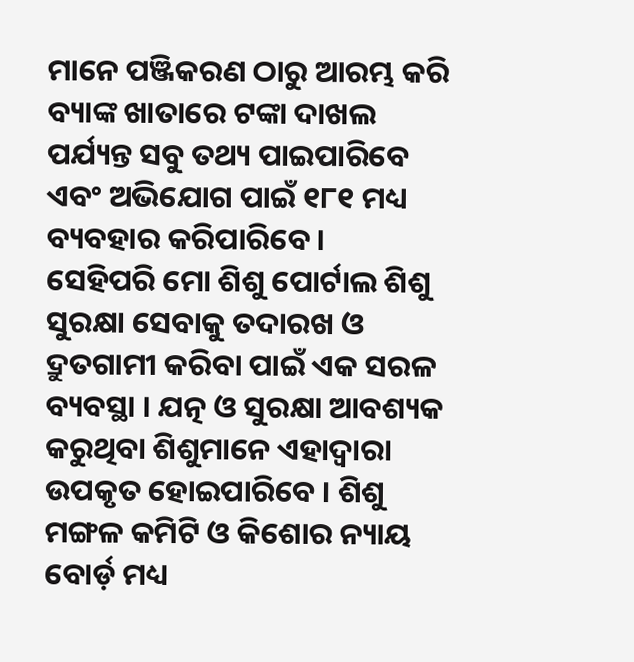ମାନେ ପଞ୍ଜିକରଣ ଠାରୁ ଆରମ୍ଭ କରି ବ୍ୟାଙ୍କ ଖାତାରେ ଟଙ୍କା ଦାଖଲ ପର୍ଯ୍ୟନ୍ତ ସବୁ ତଥ୍ୟ ପାଇପାରିବେ ଏବଂ ଅଭିଯୋଗ ପାଇଁ ୧୮୧ ମଧ୍ୟ ବ୍ୟବହାର କରିପାରିବେ ।
ସେହିପରି ମୋ ଶିଶୁ ପୋର୍ଟାଲ ଶିଶୁ ସୁରକ୍ଷା ସେବାକୁ ତଦାରଖ ଓ ଦ୍ରୁତଗାମୀ କରିବା ପାଇଁ ଏକ ସରଳ ବ୍ୟବସ୍ଥା । ଯତ୍ନ ଓ ସୁରକ୍ଷା ଆବଶ୍ୟକ କରୁଥିବା ଶିଶୁମାନେ ଏହାଦ୍ୱାରା ଉପକୃତ ହୋଇପାରିବେ । ଶିଶୁ ମଙ୍ଗଳ କମିଟି ଓ କିଶୋର ନ୍ୟାୟ ବୋର୍ଡ଼ ମଧ୍ୟ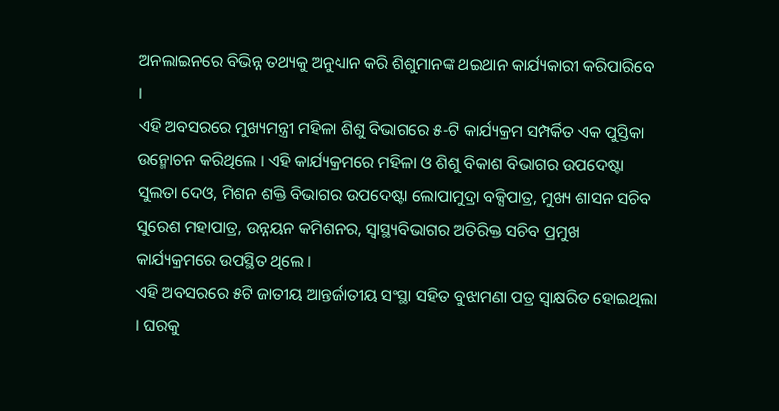ଅନଲାଇନରେ ବିଭିନ୍ନ ତଥ୍ୟକୁ ଅନୁଧ୍ୟାନ କରି ଶିଶୁମାନଙ୍କ ଥଇଥାନ କାର୍ଯ୍ୟକାରୀ କରିପାରିବେ ।
ଏହି ଅବସରରେ ମୁଖ୍ୟମନ୍ତ୍ରୀ ମହିଳା ଶିଶୁ ବିଭାଗରେ ୫-ଟି କାର୍ଯ୍ୟକ୍ରମ ସମ୍ପର୍କିତ ଏକ ପୁସ୍ତିକା ଉନ୍ମୋଚନ କରିଥିଲେ । ଏହି କାର୍ଯ୍ୟକ୍ରମରେ ମହିଳା ଓ ଶିଶୁ ବିକାଶ ବିଭାଗର ଉପଦେଷ୍ଟା ସୁଲତା ଦେଓ, ମିଶନ ଶକ୍ତି ବିଭାଗର ଉପଦେଷ୍ଟା ଲୋପାମୁଦ୍ରା ବକ୍ସିପାତ୍ର, ମୁଖ୍ୟ ଶାସନ ସଚିବ ସୁରେଶ ମହାପାତ୍ର, ଉନ୍ନୟନ କମିଶନର, ସ୍ୱାସ୍ଥ୍ୟବିଭାଗର ଅତିରିକ୍ତ ସଚିବ ପ୍ରମୁଖ କାର୍ଯ୍ୟକ୍ରମରେ ଉପସ୍ଥିତ ଥିଲେ ।
ଏହି ଅବସରରେ ୫ଟି ଜାତୀୟ ଆନ୍ତର୍ଜାତୀୟ ସଂସ୍ଥା ସହିତ ବୁଝାମଣା ପତ୍ର ସ୍ୱାକ୍ଷରିତ ହୋଇଥିଲା । ଘରକୁ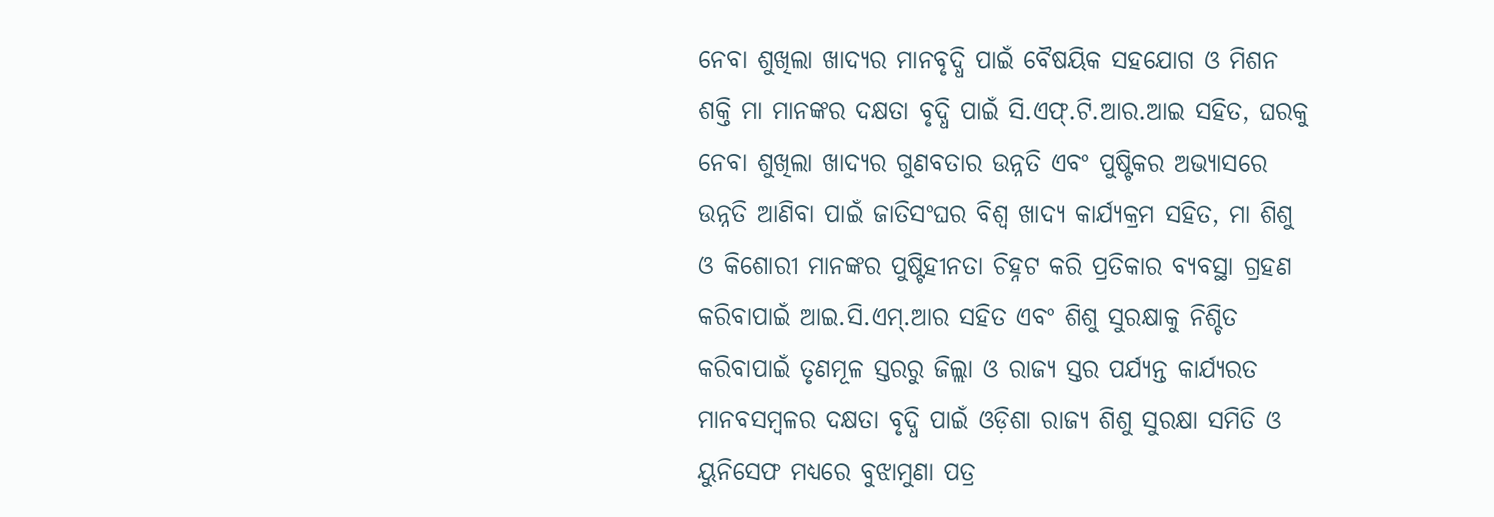ନେବା ଶୁଖିଲା ଖାଦ୍ୟର ମାନବୃଦ୍ଧି ପାଇଁ ବୈଷୟିକ ସହଯୋଗ ଓ ମିଶନ ଶକ୍ତି ମା ମାନଙ୍କର ଦକ୍ଷତା ବୃଦ୍ଧି ପାଇଁ ସି.ଏଫ୍.ଟି.ଆର.ଆଇ ସହିତ, ଘରକୁ ନେବା ଶୁଖିଲା ଖାଦ୍ୟର ଗୁଣବତାର ଉନ୍ନତି ଏବଂ ପୁଷ୍ଟିକର ଅଭ୍ୟାସରେ ଉନ୍ନତି ଆଣିବା ପାଇଁ ଜାତିସଂଘର ବିଶ୍ୱ ଖାଦ୍ୟ କାର୍ଯ୍ୟକ୍ରମ ସହିତ, ମା ଶିଶୁ ଓ କିଶୋରୀ ମାନଙ୍କର ପୁଷ୍ଟିହୀନତା ଚିହ୍ନଟ କରି ପ୍ରତିକାର ବ୍ୟବସ୍ଥା ଗ୍ରହଣ କରିବାପାଇଁ ଆଇ.ସି.ଏମ୍.ଆର ସହିତ ଏବଂ ଶିଶୁ ସୁରକ୍ଷାକୁ ନିଶ୍ଚିତ କରିବାପାଇଁ ତୃଣମୂଳ ସ୍ତରରୁ ଜିଲ୍ଲା ଓ ରାଜ୍ୟ ସ୍ତର ପର୍ଯ୍ୟନ୍ତ କାର୍ଯ୍ୟରତ ମାନବସମ୍ବଳର ଦକ୍ଷତା ବୃଦ୍ଧି ପାଇଁ ଓଡ଼ିଶା ରାଜ୍ୟ ଶିଶୁ ସୁରକ୍ଷା ସମିତି ଓ ୟୁନିସେଫ ମଧ୍ୟରେ ବୁଝାମୁଣା ପତ୍ର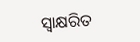ସ୍ୱାକ୍ଷରିତ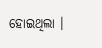ହୋଇଥିଲା ।